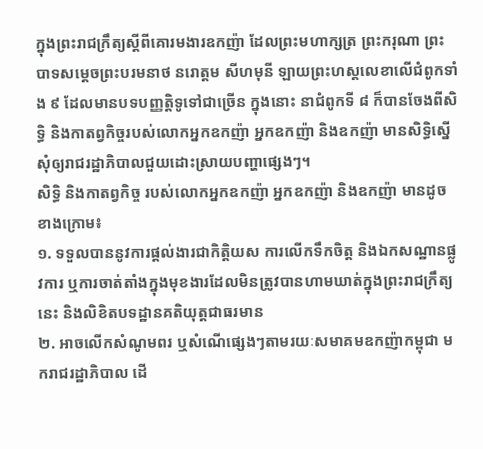ក្នុងព្រះរាជក្រឹត្យស្ដីពីគោរមងារឧកញ៉ា ដែលព្រះមហាក្សត្រ ព្រះករុណា ព្រះបាទសម្ដេចព្រះបរមនាថ នរោត្តម សីហមុនី ឡាយព្រះហស្តលេខាលើជំពូកទាំង ៩ ដែលមានបទបញ្ញត្តិទូទៅជាច្រើន ក្នុងនោះ នាជំពូកទី ៨ ក៏បានចែងពីសិទ្ធិ និងកាតព្វកិច្ចរបស់លោកអ្នកឧកញ៉ា អ្នកឧកញ៉ា និងឧកញ៉ា មានសិទ្ធិស្នើសុំឲ្យរាជរដ្ឋាភិបាលជួយដោះស្រាយបញ្ហាផ្សេងៗ។
សិទ្ធិ និងកាតព្វកិច្ច របស់លោកអ្នកឧកញ៉ា អ្នកឧកញ៉ា និងឧកញ៉ា មានដូចខាងក្រោម៖
១. ទទួលបាននូវការផ្ដល់ងារជាកិត្តិយស ការលើកទឹកចិត្ត និងឯកសណ្ឋានផ្លូវការ ឬការចាត់តាំងក្នុងមុខងារដែលមិនត្រូវបានហាមឃាត់ក្នុងព្រះរាជក្រឹត្យនេះ និងលិខិតបទដ្ឋានគតិយុត្តជាធរមាន
២. អាចលើកសំណូមពរ ឬសំណើផ្សេងៗតាមរយៈសមាគមឧកញ៉ាកម្ពុជា មករាជរដ្ឋាភិបាល ដើ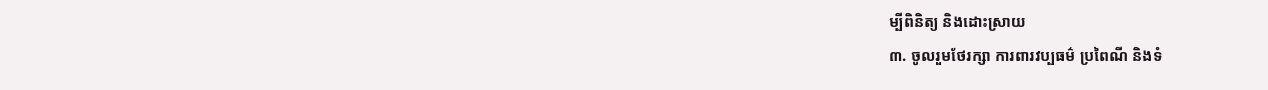ម្បីពិនិត្យ និងដោះស្រាយ
៣. ចូលរួមថែរក្សា ការពារវប្បធម៌ ប្រពៃណី និងទំ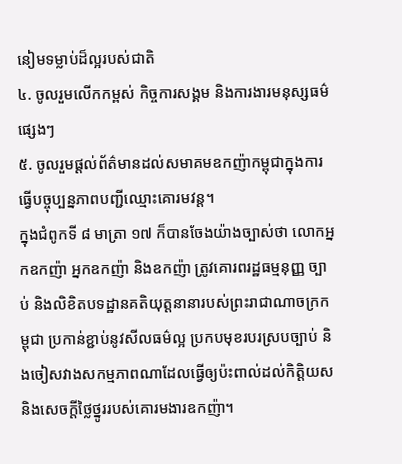នៀមទម្លាប់ដ៏ល្អរបស់ជាតិ
៤. ចូលរួមលើកកម្ពស់ កិច្ចការសង្គម និងការងារមនុស្សធម៌ផ្សេងៗ
៥. ចូលរួមផ្ដល់ព័ត៌មានដល់សមាគមឧកញ៉ាកម្ពុជាក្នុងការធ្វើបច្ចុប្បន្នភាពបញ្ជីឈ្មោះគោរមវន្ត។
ក្នុងជំពូកទី ៨ មាត្រា ១៧ ក៏បានចែងយ៉ាងច្បាស់ថា លោកអ្នកឧកញ៉ា អ្នកឧកញ៉ា និងឧកញ៉ា ត្រូវគោរពរដ្ឋធម្មនុញ្ញ ច្បាប់ និងលិខិតបទដ្ឋានគតិយុត្តនានារបស់ព្រះរាជាណាចក្រកម្ពុជា ប្រកាន់ខ្ជាប់នូវសីលធម៌ល្អ ប្រកបមុខរបរស្របច្បាប់ និងចៀសវាងសកម្មភាពណាដែលធ្វើឲ្យប៉ះពាល់ដល់កិត្តិយស និងសេចក្ដីថ្លៃថ្នូររបស់គោរមងារឧកញ៉ា។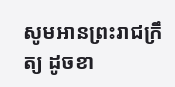សូមអានព្រះរាជក្រឹត្យ ដូចខា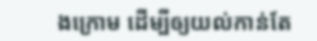ងក្រោម ដើម្បីឲ្យយល់កាន់តែ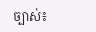ច្បាស់៖